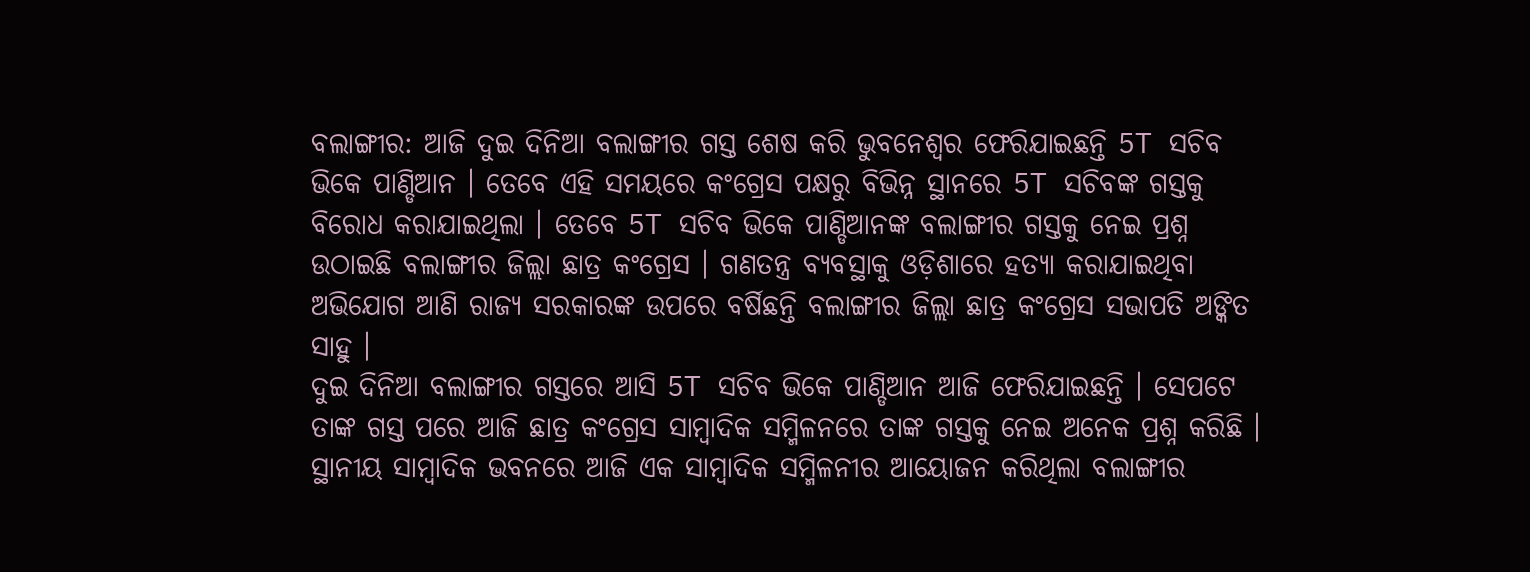ବଲାଙ୍ଗୀର: ଆଜି ଦୁଇ ଦିନିଆ ବଲାଙ୍ଗୀର ଗସ୍ତ ଶେଷ କରି ଭୁବନେଶ୍ବର ଫେରିଯାଇଛନ୍ତି 5T ସଚିବ ଭିକେ ପାଣ୍ଡିଆନ । ତେବେ ଏହି ସମୟରେ କଂଗ୍ରେସ ପକ୍ଷରୁ ବିଭିନ୍ନ ସ୍ଥାନରେ 5T ସଚିବଙ୍କ ଗସ୍ତକୁ ବିରୋଧ କରାଯାଇଥିଲା । ତେବେ 5T ସଚିବ ଭିକେ ପାଣ୍ଡିଆନଙ୍କ ବଲାଙ୍ଗୀର ଗସ୍ତକୁ ନେଇ ପ୍ରଶ୍ନ ଉଠାଇଛି ବଲାଙ୍ଗୀର ଜିଲ୍ଲା ଛାତ୍ର କଂଗ୍ରେସ । ଗଣତନ୍ତ୍ର ବ୍ୟବସ୍ଥାକୁ ଓଡ଼ିଶାରେ ହତ୍ୟା କରାଯାଇଥିବା ଅଭିଯୋଗ ଆଣି ରାଜ୍ୟ ସରକାରଙ୍କ ଉପରେ ବର୍ଷିଛନ୍ତି ବଲାଙ୍ଗୀର ଜିଲ୍ଲା ଛାତ୍ର କଂଗ୍ରେସ ସଭାପତି ଅଙ୍କିତ ସାହୁ ।
ଦୁଇ ଦିନିଆ ବଲାଙ୍ଗୀର ଗସ୍ତରେ ଆସି 5T ସଚିବ ଭିକେ ପାଣ୍ଡିଆନ ଆଜି ଫେରିଯାଇଛନ୍ତି । ସେପଟେ ତାଙ୍କ ଗସ୍ତ ପରେ ଆଜି ଛାତ୍ର କଂଗ୍ରେସ ସାମ୍ବାଦିକ ସମ୍ମିଳନରେ ତାଙ୍କ ଗସ୍ତକୁ ନେଇ ଅନେକ ପ୍ରଶ୍ନ କରିଛି । ସ୍ଥାନୀୟ ସାମ୍ବାଦିକ ଭବନରେ ଆଜି ଏକ ସାମ୍ବାଦିକ ସମ୍ମିଳନୀର ଆୟୋଜନ କରିଥିଲା ବଲାଙ୍ଗୀର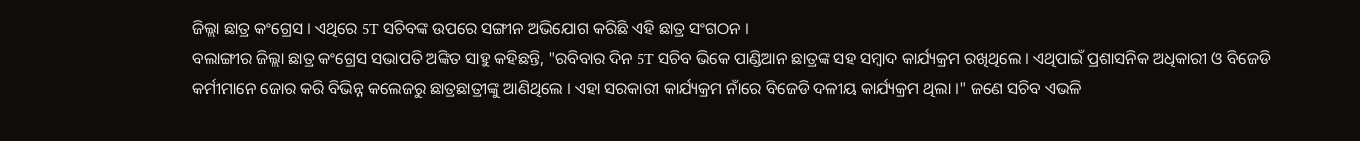ଜିଲ୍ଲା ଛାତ୍ର କଂଗ୍ରେସ । ଏଥିରେ 5T ସଚିବଙ୍କ ଉପରେ ସଙ୍ଗୀନ ଅଭିଯୋଗ କରିଛି ଏହି ଛାତ୍ର ସଂଗଠନ ।
ବଲାଙ୍ଗୀର ଜିଲ୍ଲା ଛାତ୍ର କଂଗ୍ରେସ ସଭାପତି ଅଙ୍କିତ ସାହୁ କହିଛନ୍ତି, "ରବିବାର ଦିନ 5T ସଚିବ ଭିକେ ପାଣ୍ଡିଆନ ଛାତ୍ରଙ୍କ ସହ ସମ୍ବାଦ କାର୍ଯ୍ୟକ୍ରମ ରଖିଥିଲେ । ଏଥିପାଇଁ ପ୍ରଶାସନିକ ଅଧିକାରୀ ଓ ବିଜେଡି କର୍ମୀମାନେ ଜୋର କରି ବିଭିନ୍ନ କଲେଜରୁ ଛାତ୍ରଛାତ୍ରୀଙ୍କୁ ଆଣିଥିଲେ । ଏହା ସରକାରୀ କାର୍ଯ୍ୟକ୍ରମ ନାଁରେ ବିଜେଡି ଦଳୀୟ କାର୍ଯ୍ୟକ୍ରମ ଥିଲା ।" ଜଣେ ସଚିବ ଏଭଳି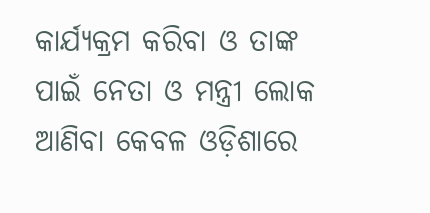କାର୍ଯ୍ୟକ୍ରମ କରିବା ଓ ତାଙ୍କ ପାଇଁ ନେତା ଓ ମନ୍ତ୍ରୀ ଲୋକ ଆଣିବା କେବଳ ଓଡ଼ିଶାରେ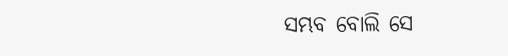ସମ୍ଭବ ବୋଲି ସେ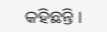କହିଛନ୍ତି ।